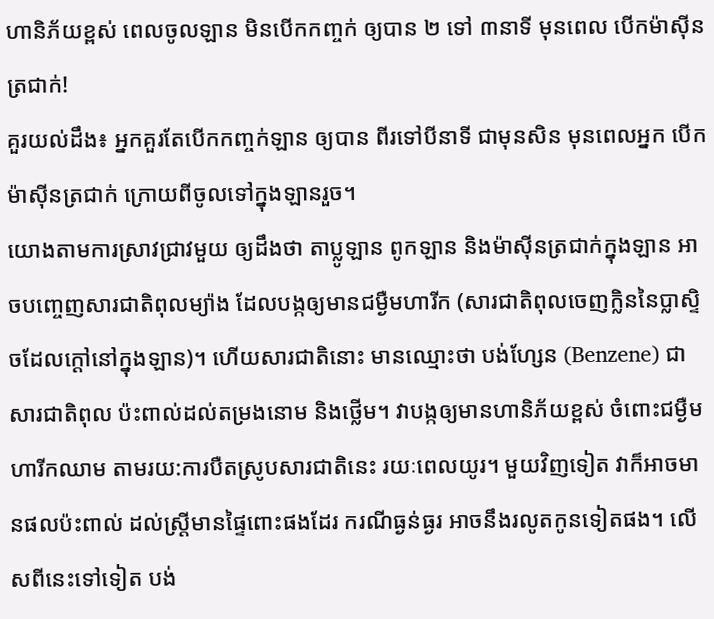ហានិភ័យខ្ពស់ ពេលចូលឡាន មិនបើកកញ្ចក់ ឲ្យបាន ២ ទៅ ៣នាទី មុនពេល បើកម៉ាស៊ីនត្រជាក់!
គួរយល់ដឹង៖ អ្នកគួរតែបើកកញ្ចក់ឡាន ឲ្យបាន ពីរទៅបីនាទី ជាមុនសិន មុនពេលអ្នក បើកម៉ាស៊ីនត្រជាក់ ក្រោយពីចូលទៅក្នុងឡានរួច។
យោងតាមការស្រាវជា្រវមួយ ឲ្យដឹងថា តាប្លូឡាន ពូកឡាន និងម៉ាស៊ីនត្រជាក់ក្នុងឡាន អាចបញ្ចេញសារជាតិពុលម្យ៉ាង ដែលបង្កឲ្យមានជម្ងឺមហារីក (សារជាតិពុលចេញក្លិននៃប្លាស្ទិចដែលក្តៅនៅក្នុងឡាន)។ ហើយសារជាតិនោះ មានឈ្មោះថា បង់ហ្សែន (Benzene) ជាសារជាតិពុល ប៉ះពាល់ដល់តម្រងនោម និងថ្លើម។ វាបង្កឲ្យមានហានិភ័យខ្ពស់ ចំពោះជម្ងឺមហារីកឈាម តាមរយ:ការបឺតស្រូបសារជាតិនេះ រយៈពេលយូរ។ មួយវិញទៀត វាក៏អាចមានផលប៉ះពាល់ ដល់ស្ត្រីមានផ្ទៃពោះផងដែរ ករណីធ្ងន់ធ្ងរ អាចនឹងរលូតកូនទៀតផង។ លើសពីនេះទៅទៀត បង់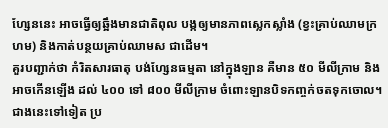ហ្សែននេះ អាចធ្វើឲ្យឆ្អឹងមានជាតិពុល បង្កឲ្យមានភាពស្លេកស្លាំង (ខ្វះគ្រាប់ឈាមក្រហម) និងកាត់បន្ថយគ្រាប់ឈាមស ជាដើម។
គួរបញ្ជាក់ថា កំរិតសារធាតុ បង់ហ្សែនធម្មតា នៅក្នុងឡាន គឺមាន ៥០ មីលីក្រាម និងអាចកើនឡើង ដល់ ៤០០ ទៅ ៨០០ មីលីក្រាម ចំពោះឡានបិទកញ្ចក់ចតទុកចោល។ ជាងនេះទៅទៀត ប្រ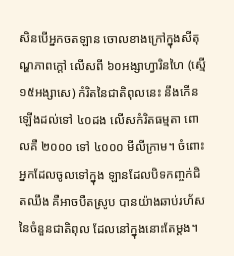សិនបើអ្នកចតឡាន ចោលខាងក្រៅក្នុងសីតុណ្ហភាពក្តៅ លើសពី ៦០អង្សាហ្វារិនហៃ (ស្មើ ១៥អង្សាសេ) កំរិតនៃជាតិពុលនេះ នឹងកើនឡើងដល់ទៅ ៤០ដង លើសកំរិតធម្មតា ពោលគឺ ២០០០ ទៅ ៤០០០ មីលីក្រាម។ ចំពោះអ្នកដែលចូលទៅក្នុង ឡានដែលបិទកញ្ចក់ជិតឈឹង គឺអាចបឺតស្រូប បានយ៉ាងឆាប់រហ័ស នៃចំនួនជាតិពុល ដែលនៅក្នុងនោះតែម្តង។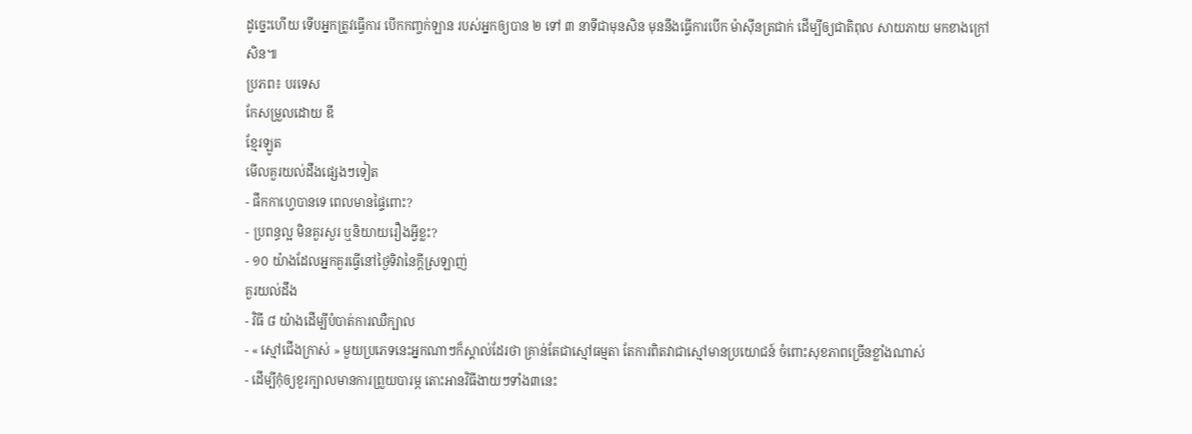ដូច្នេះហើយ ទើបអ្នកត្រូវធ្វើការ បើកកញ្ចក់ឡាន របស់អ្នកឲ្យបាន ២ ទៅ ៣ នាទីជាមុនសិន មុននឹងធ្វើការបើក ម៉ាស៊ីនត្រជាក់ ដើម្បីឲ្យជាតិពុល សាយភាយ មកខាងក្រៅសិន៕
ប្រភព៖ បរទេស
កែសម្រួលដោយ ឌី
ខ្មែរឡូត
មើលគួរយល់ដឹងផ្សេងៗទៀត
- ផឹកកាហ្វេបានទេ ពេលមានផ្ទៃពោះ?
- ប្រពន្ធល្អ មិនគួរសួរ ឬនិយាយរឿងអ្វីខ្លះ?
- ១០ យ៉ាងដែលអ្នកគួរធ្វើនៅថ្ងៃទិវានៃក្តីស្រឡាញ់
គួរយល់ដឹង
- វិធី ៨ យ៉ាងដើម្បីបំបាត់ការឈឺក្បាល
- « ស្មៅជើងក្រាស់ » មួយប្រភេទនេះអ្នកណាៗក៏ស្គាល់ដែរថា គ្រាន់តែជាស្មៅធម្មតា តែការពិតវាជាស្មៅមានប្រយោជន៍ ចំពោះសុខភាពច្រើនខ្លាំងណាស់
- ដើម្បីកុំឲ្យខួរក្បាលមានការព្រួយបារម្ភ តោះអានវិធីងាយៗទាំង៣នេះ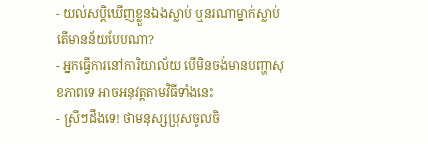- យល់សប្តិឃើញខ្លួនឯងស្លាប់ ឬនរណាម្នាក់ស្លាប់ តើមានន័យបែបណា?
- អ្នកធ្វើការនៅការិយាល័យ បើមិនចង់មានបញ្ហាសុខភាពទេ អាចអនុវត្តតាមវិធីទាំងនេះ
- ស្រីៗដឹងទេ! ថាមនុស្សប្រុសចូលចិ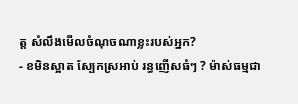ត្ត សំលឹងមើលចំណុចណាខ្លះរបស់អ្នក?
- ខមិនស្អាត ស្បែកស្រអាប់ រន្ធញើសធំៗ ? ម៉ាស់ធម្មជា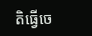តិធ្វើចេ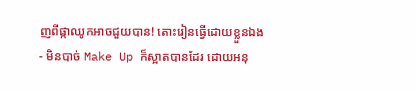ញពីផ្កាឈូកអាចជួយបាន! តោះរៀនធ្វើដោយខ្លួនឯង
- មិនបាច់ Make Up ក៏ស្អាតបានដែរ ដោយអនុ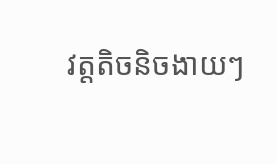វត្តតិចនិចងាយៗ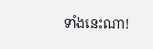ទាំងនេះណា!